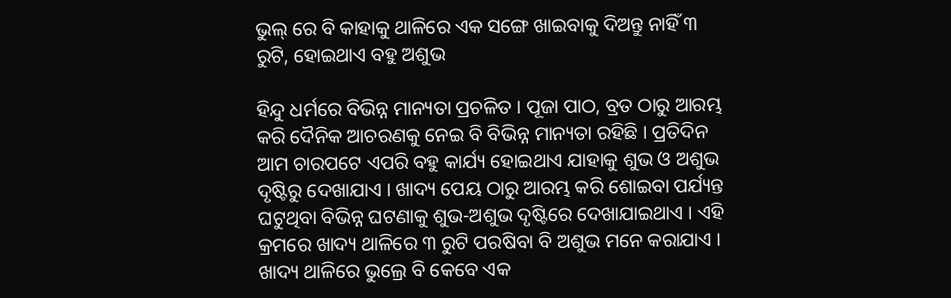ଭୁଲ୍ ରେ ବି କାହାକୁ ଥାଳିରେ ଏକ ସଙ୍ଗେ ଖାଇବାକୁ ଦିଅନ୍ତୁ ନାହିଁ ୩ ରୁଟି, ହୋଇଥାଏ ବହୁ ଅଶୁଭ

ହିନ୍ଦୁ ଧର୍ମରେ ବିଭିନ୍ନ ମାନ୍ୟତା ପ୍ରଚଳିତ । ପୂଜା ପାଠ, ବ୍ରତ ଠାରୁ ଆରମ୍ଭ କରି ଦୈନିକ ଆଚରଣକୁ ନେଇ ବି ବିଭିନ୍ନ ମାନ୍ୟତା ରହିଛି । ପ୍ରତିଦିନ ଆମ ଚାରପଟେ ଏପରି ବହୁ କାର୍ଯ୍ୟ ହୋଇଥାଏ ଯାହାକୁ ଶୁଭ ଓ ଅଶୁଭ ଦୃଷ୍ଟିରୁ ଦେଖାଯାଏ । ଖାଦ୍ୟ ପେୟ ଠାରୁ ଆରମ୍ଭ କରି ଶୋଇବା ପର୍ଯ୍ୟନ୍ତ ଘଟୁଥିବା ବିଭିନ୍ନ ଘଟଣାକୁ ଶୁଭ-ଅଶୁଭ ଦୃଷ୍ଟିରେ ଦେଖାଯାଇଥାଏ । ଏହି କ୍ରମରେ ଖାଦ୍ୟ ଥାଳିରେ ୩ ରୁଟି ପରଷିବା ବି ଅଶୁଭ ମନେ କରାଯାଏ । ଖାଦ୍ୟ ଥାଳିରେ ଭୁଲ୍ରେ ବି କେବେ ଏକ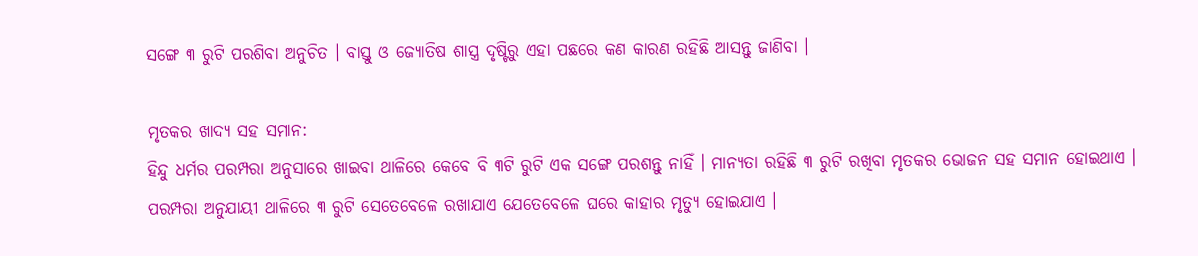ସଙ୍ଗେ ୩ ରୁଟି ପରଶିବା ଅନୁଚିତ । ବାସ୍ତୁ ଓ ଜ୍ୟୋତିଷ ଶାସ୍ତ୍ର ଦୃଷ୍ଟିରୁ ଏହା ପଛରେ କଣ କାରଣ ରହିଛି ଆସନ୍ତୁ ଜାଣିବା ।

ମୃତକର ଖାଦ୍ୟ ସହ ସମାନ:
ହିନ୍ଦୁ ଧର୍ମର ପରମ୍ପରା ଅନୁସାରେ ଖାଇବା ଥାଳିରେ କେବେ ବି ୩ଟି ରୁଟି ଏକ ସଙ୍ଗେ ପରଶନ୍ତୁ ନାହିଁ । ମାନ୍ୟତା ରହିଛି ୩ ରୁଟି ରଖିବା ମୃତକର ଭୋଜନ ସହ ସମାନ ହୋଇଥାଏ । ପରମ୍ପରା ଅନୁଯାୟୀ ଥାଳିରେ ୩ ରୁଟି ସେତେବେଳେ ରଖାଯାଏ ଯେତେବେଳେ ଘରେ କାହାର ମୃତ୍ୟୁ ହୋଇଯାଏ ।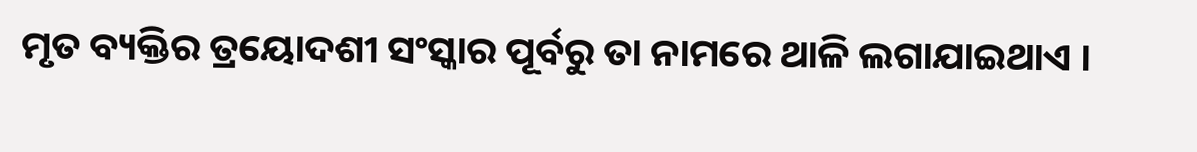ମୃତ ବ୍ୟକ୍ତିର ତ୍ରୟୋଦଶୀ ସଂସ୍କାର ପୂର୍ବରୁ ତା ନାମରେ ଥାଳି ଲଗାଯାଇଥାଏ ।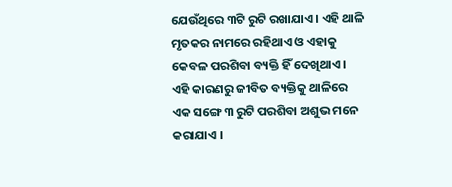ଯେଉଁଥିରେ ୩ଟି ରୁଟି ରଖାଯାଏ । ଏହି ଥାଳି ମୃତକର ନାମରେ ରହିଥାଏ ଓ ଏହାକୁ କେବଳ ପରଶିବା ବ୍ୟକ୍ତି ହିଁ ଦେଖିଥାଏ । ଏହି କାରଣରୁ ଜୀବିତ ବ୍ୟକ୍ତିକୁ ଥାଳିରେ ଏକ ସଙ୍ଗେ ୩ ରୁଟି ପରଶିବା ଅଶୁଭ ମନେ କରାଯାଏ ।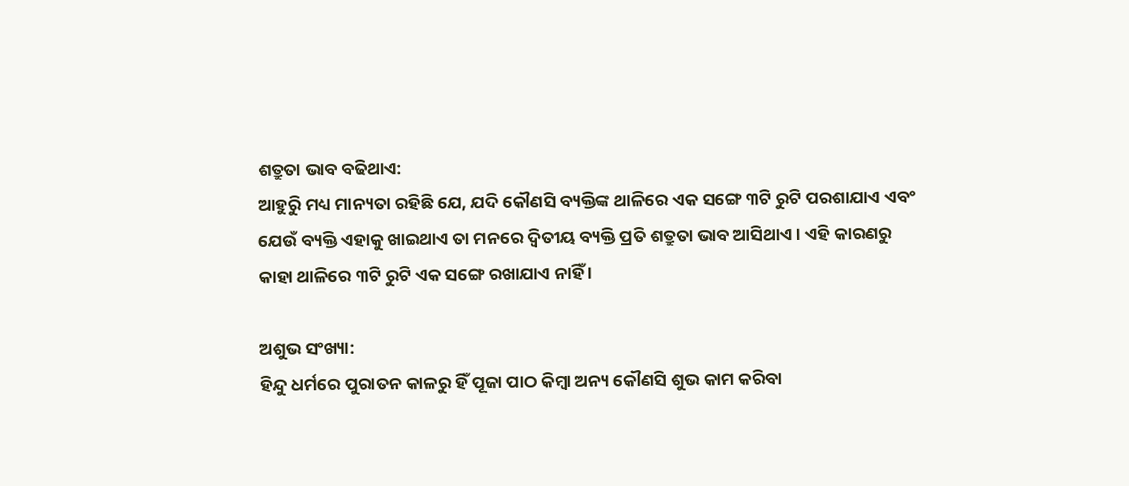ଶତ୍ରୁତା ଭାବ ବଢିଥାଏ:
ଆହୁରିୁ ମଧ୍ୟ ମାନ୍ୟତା ରହିଛି ଯେ, ଯଦି କୌଣସି ବ୍ୟକ୍ତିଙ୍କ ଥାଳିରେ ଏକ ସଙ୍ଗେ ୩ଟି ରୁଟି ପରଶାଯାଏ ଏବଂ ଯେଉଁ ବ୍ୟକ୍ତି ଏହାକୁ ଖାଇଥାଏ ତା ମନରେ ଦ୍ୱିତୀୟ ବ୍ୟକ୍ତି ପ୍ରତି ଶତ୍ରୁତା ଭାବ ଆସିଥାଏ । ଏହି କାରଣରୁ କାହା ଥାଳିରେ ୩ଟି ରୁଟି ଏକ ସଙ୍ଗେ ରଖାଯାଏ ନାହିଁ ।

ଅଶୁଭ ସଂଖ୍ୟା:
ହିନ୍ଦୁ ଧର୍ମରେ ପୁରାତନ କାଳରୁ ହିଁ ପୂଜା ପାଠ କିମ୍ବା ଅନ୍ୟ କୌଣସି ଶୁଭ କାମ କରିବା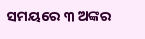ସମୟରେ ୩ ଅଙ୍କର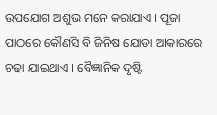ଉପଯୋଗ ଅଶୁଭ ମନେ କରାଯାଏ । ପୂଜା ପାଠରେ କୌଣସି ବି ଜିନିଷ ଯୋଡା ଆକାରରେ ଚଢା ଯାଇଥାଏ । ବୈଜ୍ଞାନିକ ଦୃଷ୍ଟି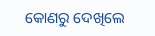କୋଣରୁ ଦେଖିଲେ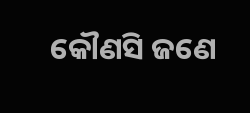କୌଣସି ଜଣେ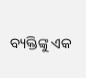ବ୍ୟକ୍ତିଙ୍କୁ ଏକ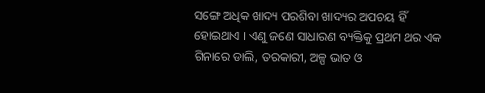ସଙ୍ଗେ ଅଧିକ ଖାଦ୍ୟ ପରଶିବା ଖାଦ୍ୟର ଅପଚୟ ହିଁ ହୋଇଥାଏ । ଏଣୁ ଜଣେ ସାଧାରଣ ବ୍ୟକ୍ତିକୁ ପ୍ରଥମ ଥର ଏକ ଗିନାରେ ଡାଲି, ତରକାରୀ, ଅଳ୍ପ ଭାତ ଓ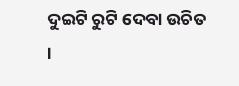ଦୁଇଟି ରୁଟି ଦେବା ଉଚିତ ।